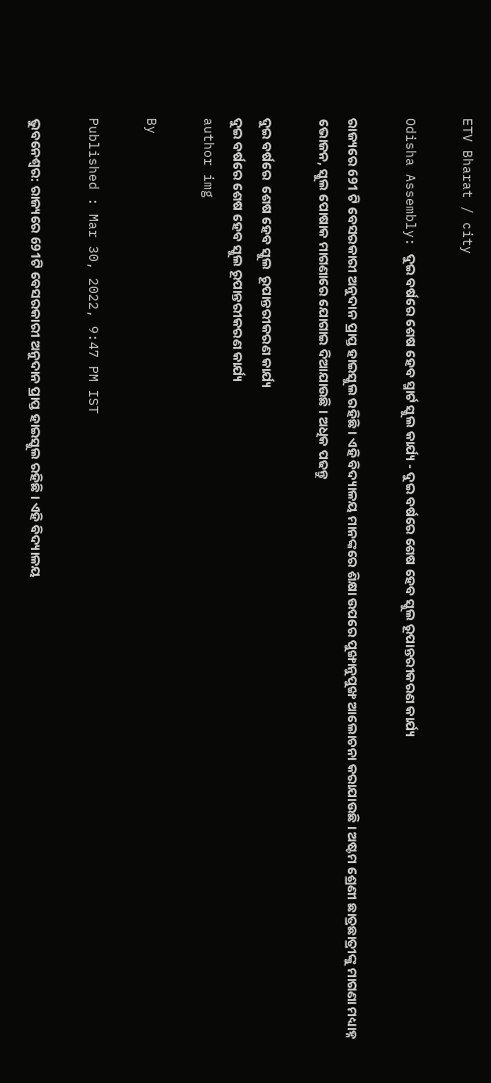ETV Bharat / city

Odisha Assembly: ଦୁଇ ବର୍ଷରେ ଶେଷ ହେବ ସ୍ମାର୍ଟ ସ୍କୁଲ କାର୍ଯ୍ୟ - ଦୁଇ ବର୍ଷରେ ଶେଷ ହେବ ସ୍କୁଲ ରୂପାନ୍ତରୀକରଣ କାର୍ଯ୍ୟ

ରାଜ୍ୟରେ 691 ଟି ବେସରକାରୀ ଅନୁଦାନ ପ୍ରାପ୍ତ ହାଇସ୍କୁଲ ରହିଛି । ଏହି ବିଦ୍ୟାଳୟ ମାନଙ୍କରେ ଶିକ୍ଷା ଉପରେ ପୁଙ୍ଖାନୁପୁଙ୍ଖ ଆଲୋଚନା କରାଯାଉଛି । ଅଷ୍ଟମ ଶ୍ରେଣୀ ଛାତ୍ରଛାତ୍ରୀଙ୍କୁ ମାଗଣା ମଧ୍ୟାହ୍ନ ଭୋଜନ, ସ୍କୁଲ ପୋଷାକ ମାଗଣାରେ ଯୋଗାଇ ଦିଆଯାଉଛି। ଅଧିକ ପଢନ୍ତୁ

ଦୁଇ ବର୍ଷରେ  ଶେଷ ହେବ ସ୍କୁଲ  ରୂପାନ୍ତରୀକରଣ କାର୍ଯ୍ୟ
ଦୁଇ ବର୍ଷରେ ଶେଷ ହେବ ସ୍କୁଲ ରୂପାନ୍ତରୀକରଣ କାର୍ଯ୍ୟ
author img

By

Published : Mar 30, 2022, 9:47 PM IST

ଭୁବନେଶ୍ବର: ରାଜ୍ୟରେ 691ଟି ବେସରକାରୀ ଅନୁଦାନ ପ୍ରାପ୍ତ ହାଇସ୍କୁଲ ରହିଛି । ଏହି ବିଦ୍ୟାଳୟ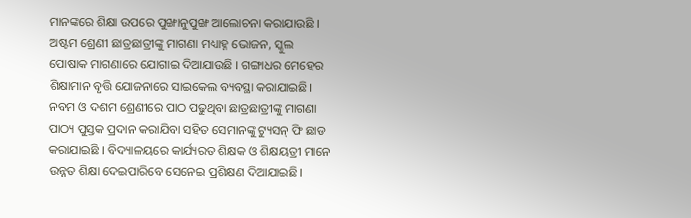ମାନଙ୍କରେ ଶିକ୍ଷା ଉପରେ ପୁଙ୍ଖାନୁପୁଙ୍ଖ ଆଲୋଚନା କରାଯାଉଛି । ଅଷ୍ଟମ ଶ୍ରେଣୀ ଛାତ୍ରଛାତ୍ରୀଙ୍କୁ ମାଗଣା ମଧ୍ୟାହ୍ନ ଭୋଜନ, ସ୍କୁଲ ପୋଷାକ ମାଗଣାରେ ଯୋଗାଇ ଦିଆଯାଉଛି । ଗଙ୍ଗାଧର ମେହେର ଶିକ୍ଷାମାନ ବୃତ୍ତି ଯୋଜନାରେ ସାଇକେଲ ବ୍ୟବସ୍ଥା କରାଯାଇଛି। ନବମ ଓ ଦଶମ ଶ୍ରେଣୀରେ ପାଠ ପଢୁଥିବା ଛାତ୍ରଛାତ୍ରୀଙ୍କୁ ମାଗଣା ପାଠ୍ୟ ପୁସ୍ତକ ପ୍ରଦାନ କରାଯିବା ସହିତ ସେମାନଙ୍କୁ ଟ୍ୟୁସନ୍ ଫି ଛାଡ କରାଯାଇଛି । ବିଦ୍ୟାଳୟରେ କାର୍ଯ୍ୟରତ ଶିକ୍ଷକ ଓ ଶିକ୍ଷୟତ୍ରୀ ମାନେ ଉନ୍ନତ ଶିକ୍ଷା ଦେଇପାରିବେ ସେନେଇ ପ୍ରଶିକ୍ଷଣ ଦିଆଯାଇଛି।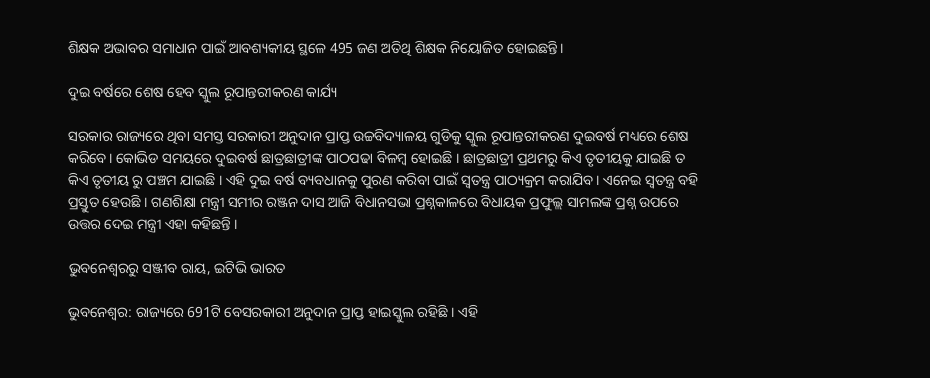ଶିକ୍ଷକ ଅଭାବର ସମାଧାନ ପାଇଁ ଆବଶ୍ୟକୀୟ ସ୍ଥଳେ 495 ଜଣ ଅତିଥି ଶିକ୍ଷକ ନିୟୋଜିତ ହୋଇଛନ୍ତି।

ଦୁଇ ବର୍ଷରେ ଶେଷ ହେବ ସ୍କୁଲ ରୂପାନ୍ତରୀକରଣ କାର୍ଯ୍ୟ

ସରକାର ରାଜ୍ୟରେ ଥିବା ସମସ୍ତ ସରକାରୀ ଅନୁଦାନ ପ୍ରାପ୍ତ ଉଚ୍ଚବିଦ୍ୟାଳୟ ଗୁଡିକୁ ସ୍କୁଲ ରୂପାନ୍ତରୀକରଣ ଦୁଇବର୍ଷ ମଧ୍ୟରେ ଶେଷ କରିବେ। କୋଭିଡ ସମୟରେ ଦୁଇବର୍ଷ ଛାତ୍ରଛାତ୍ରୀଙ୍କ ପାଠପଢା ବିଳମ୍ବ ହୋଇଛି । ଛାତ୍ରଛାତ୍ରୀ ପ୍ରଥମରୁ କିଏ ତୃତୀୟକୁ ଯାଇଛି ତ କିଏ ତୃତୀୟ ରୁ ପଞ୍ଚମ ଯାଇଛି । ଏହି ଦୁଇ ବର୍ଷ ବ୍ୟବଧାନକୁ ପୁରଣ କରିବା ପାଇଁ ସ୍ଵତନ୍ତ୍ର ପାଠ୍ୟକ୍ରମ କରାଯିବ। ଏନେଇ ସ୍ଵତନ୍ତ୍ର ବହି ପ୍ରସ୍ତୁତ ହେଉଛି । ଗଣଶିକ୍ଷା ମନ୍ତ୍ରୀ ସମୀର ରଞ୍ଜନ ଦାସ ଆଜି ବିଧାନସଭା ପ୍ରଶ୍ନକାଳରେ ବିଧାୟକ ପ୍ରଫୁଲ୍ଲ ସାମଲଙ୍କ ପ୍ରଶ୍ନ ଉପରେ ଉତ୍ତର ଦେଇ ମନ୍ତ୍ରୀ ଏହା କହିଛନ୍ତି ।

ଭୁବନେଶ୍ବରରୁ ସଞ୍ଜୀବ ରାୟ, ଇଟିଭି ଭାରତ

ଭୁବନେଶ୍ବର: ରାଜ୍ୟରେ 691ଟି ବେସରକାରୀ ଅନୁଦାନ ପ୍ରାପ୍ତ ହାଇସ୍କୁଲ ରହିଛି । ଏହି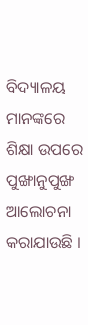ବିଦ୍ୟାଳୟ ମାନଙ୍କରେ ଶିକ୍ଷା ଉପରେ ପୁଙ୍ଖାନୁପୁଙ୍ଖ ଆଲୋଚନା କରାଯାଉଛି ।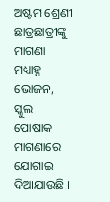ଅଷ୍ଟମ ଶ୍ରେଣୀ ଛାତ୍ରଛାତ୍ରୀଙ୍କୁ ମାଗଣା ମଧ୍ୟାହ୍ନ ଭୋଜନ, ସ୍କୁଲ ପୋଷାକ ମାଗଣାରେ ଯୋଗାଇ ଦିଆଯାଉଛି ।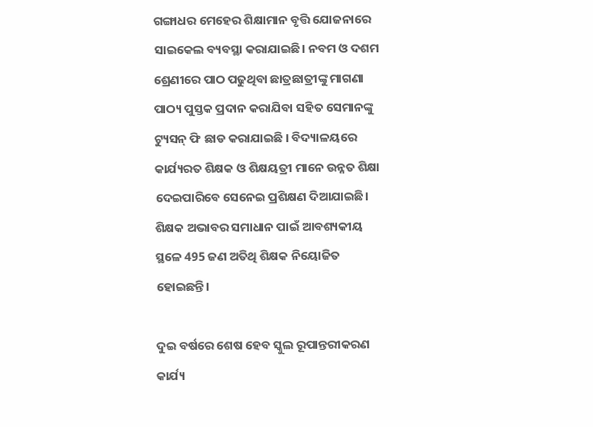ଗଙ୍ଗାଧର ମେହେର ଶିକ୍ଷାମାନ ବୃତ୍ତି ଯୋଜନାରେ ସାଇକେଲ ବ୍ୟବସ୍ଥା କରାଯାଇଛି। ନବମ ଓ ଦଶମ ଶ୍ରେଣୀରେ ପାଠ ପଢୁଥିବା ଛାତ୍ରଛାତ୍ରୀଙ୍କୁ ମାଗଣା ପାଠ୍ୟ ପୁସ୍ତକ ପ୍ରଦାନ କରାଯିବା ସହିତ ସେମାନଙ୍କୁ ଟ୍ୟୁସନ୍ ଫି ଛାଡ କରାଯାଇଛି । ବିଦ୍ୟାଳୟରେ କାର୍ଯ୍ୟରତ ଶିକ୍ଷକ ଓ ଶିକ୍ଷୟତ୍ରୀ ମାନେ ଉନ୍ନତ ଶିକ୍ଷା ଦେଇପାରିବେ ସେନେଇ ପ୍ରଶିକ୍ଷଣ ଦିଆଯାଇଛି। ଶିକ୍ଷକ ଅଭାବର ସମାଧାନ ପାଇଁ ଆବଶ୍ୟକୀୟ ସ୍ଥଳେ 495 ଜଣ ଅତିଥି ଶିକ୍ଷକ ନିୟୋଜିତ ହୋଇଛନ୍ତି।

ଦୁଇ ବର୍ଷରେ ଶେଷ ହେବ ସ୍କୁଲ ରୂପାନ୍ତରୀକରଣ କାର୍ଯ୍ୟ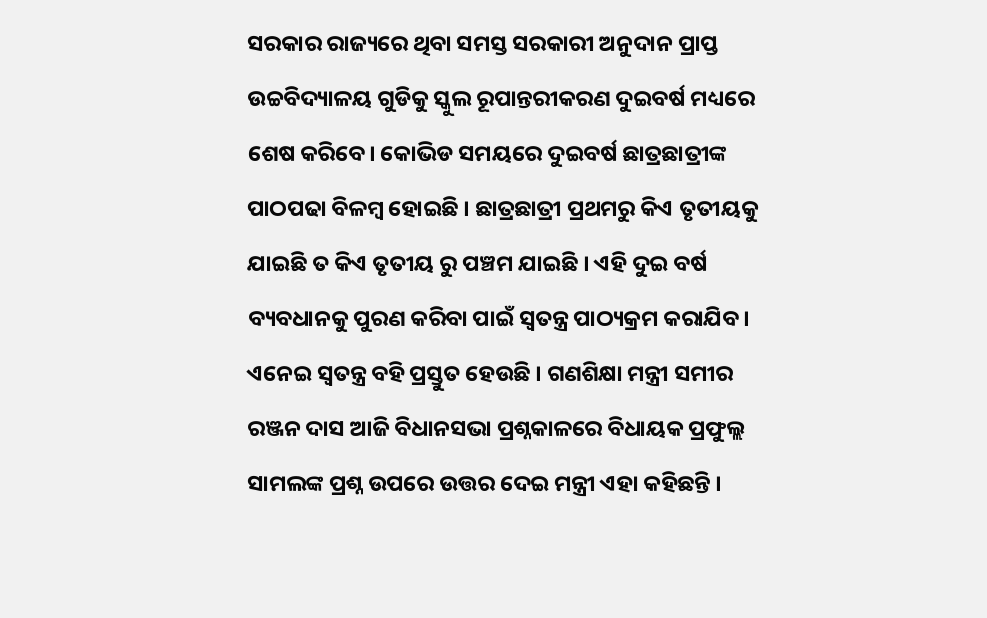ସରକାର ରାଜ୍ୟରେ ଥିବା ସମସ୍ତ ସରକାରୀ ଅନୁଦାନ ପ୍ରାପ୍ତ ଉଚ୍ଚବିଦ୍ୟାଳୟ ଗୁଡିକୁ ସ୍କୁଲ ରୂପାନ୍ତରୀକରଣ ଦୁଇବର୍ଷ ମଧ୍ୟରେ ଶେଷ କରିବେ। କୋଭିଡ ସମୟରେ ଦୁଇବର୍ଷ ଛାତ୍ରଛାତ୍ରୀଙ୍କ ପାଠପଢା ବିଳମ୍ବ ହୋଇଛି । ଛାତ୍ରଛାତ୍ରୀ ପ୍ରଥମରୁ କିଏ ତୃତୀୟକୁ ଯାଇଛି ତ କିଏ ତୃତୀୟ ରୁ ପଞ୍ଚମ ଯାଇଛି । ଏହି ଦୁଇ ବର୍ଷ ବ୍ୟବଧାନକୁ ପୁରଣ କରିବା ପାଇଁ ସ୍ଵତନ୍ତ୍ର ପାଠ୍ୟକ୍ରମ କରାଯିବ। ଏନେଇ ସ୍ଵତନ୍ତ୍ର ବହି ପ୍ରସ୍ତୁତ ହେଉଛି । ଗଣଶିକ୍ଷା ମନ୍ତ୍ରୀ ସମୀର ରଞ୍ଜନ ଦାସ ଆଜି ବିଧାନସଭା ପ୍ରଶ୍ନକାଳରେ ବିଧାୟକ ପ୍ରଫୁଲ୍ଲ ସାମଲଙ୍କ ପ୍ରଶ୍ନ ଉପରେ ଉତ୍ତର ଦେଇ ମନ୍ତ୍ରୀ ଏହା କହିଛନ୍ତି ।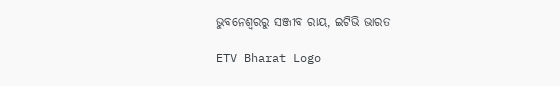ଭୁବନେଶ୍ବରରୁ ସଞ୍ଜୀବ ରାୟ, ଇଟିଭି ଭାରତ

ETV Bharat Logo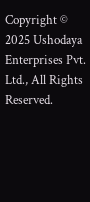Copyright © 2025 Ushodaya Enterprises Pvt. Ltd., All Rights Reserved.